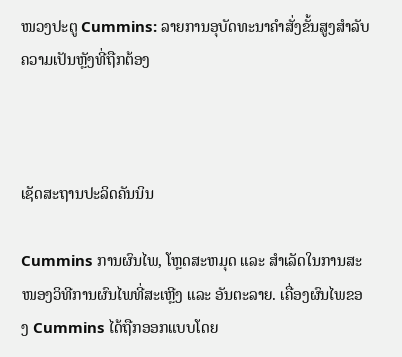ໜວງປະຕູ Cummins: ລາຍການອຸບັດທະນາຄຳສັ່ງຂັ້ນສູງສຳລັບຄວາມເປັນຫຼັງທີ່ຖືກຕ້ອງ



ເຊັດສະຖານປະລິດຄັນນິນ

Cummins ການຜົນໄພ, ໂຫຼດສະຫມຸດ ແລະ ສຳເລັດໃນການສະໜອງວິທີການຜົນໄພທີ່ສະເຫຼີງ ແລະ ອັນຕະລາຍ. ເຄື່ອງຜົນໄພຂອງ Cummins ໄດ້ຖືກອອກແບບໂດຍ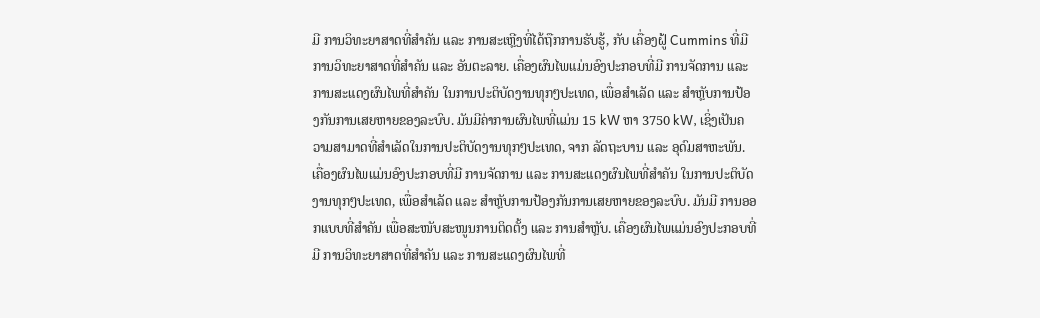ມີ ການວິທະຍາສາດທີ່ສຳຄັນ ແລະ ການສະເຫຼີງທີ່ໄດ້ຖືກການຮັບຮູ້, ກັບ ເຄື່ອງຝູ້ Cummins ທີ່ມີ ການວິທະຍາສາດທີ່ສຳຄັນ ແລະ ອັນຕະລາຍ. ເຄື່ອງຜົນໄພແມ່ນອົງປະກອບທີ່ມີ ການຈັດການ ແລະ ການສະແດງຜົນໄພທີ່ສຳຄັນ ໃນການປະຕິບັດງານທຸກໆປະເທດ, ເພື່ອສຳເລັດ ແລະ ສຳຫຼັບການປ້ອງກັນການເສຍຫາຍຂອງລະບົບ. ມັນມີຄ່າການຜົນໄພທີ່ແມ່ນ 15 kW ຫາ 3750 kW, ເຊິ່ງເປັນຄວາມສາມາດທີ່ສຳເລັດໃນການປະຕິບັດງານທຸກໆປະເທດ, ຈາກ ລັດຖະບານ ແລະ ອຸດົມສາຫະພັນ. ເຄື່ອງຜົນໄພແມ່ນອົງປະກອບທີ່ມີ ການຈັດການ ແລະ ການສະແດງຜົນໄພທີ່ສຳຄັນ ໃນການປະຕິບັດງານທຸກໆປະເທດ, ເພື່ອສຳເລັດ ແລະ ສຳຫຼັບການປ້ອງກັນການເສຍຫາຍຂອງລະບົບ. ມັນມີ ການອອກແບບທີ່ສຳຄັນ ເພື່ອສະໜັບສະໜູນການຕິດຕັ້ງ ແລະ ການສຳຫຼັບ. ເຄື່ອງຜົນໄພແມ່ນອົງປະກອບທີ່ມີ ການວິທະຍາສາດທີ່ສຳຄັນ ແລະ ການສະແດງຜົນໄພທີ່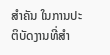ສຳຄັນ ໃນການປະຕິບັດງານທີ່ສຳ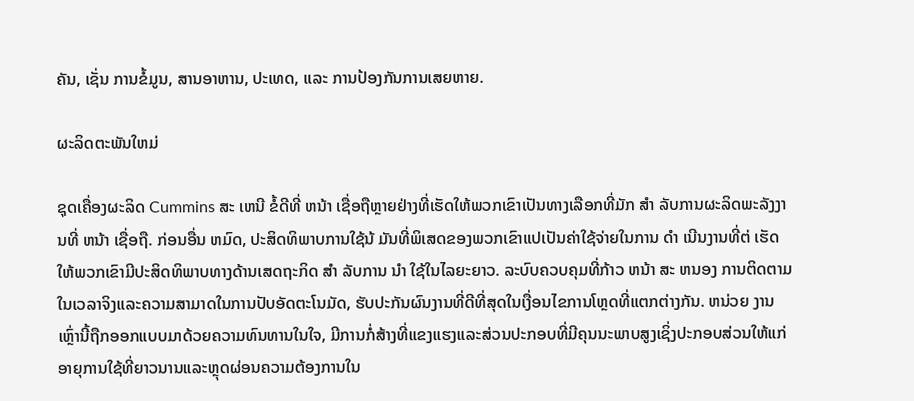ຄັນ, ເຊັ່ນ ການຂໍ້ມູນ, ສານອາຫານ, ປະເທດ, ແລະ ການປ້ອງກັນການເສຍຫາຍ.

ຜະລິດຕະພັນໃຫມ່

ຊຸດເຄື່ອງຜະລິດ Cummins ສະ ເຫນີ ຂໍ້ດີທີ່ ຫນ້າ ເຊື່ອຖືຫຼາຍຢ່າງທີ່ເຮັດໃຫ້ພວກເຂົາເປັນທາງເລືອກທີ່ມັກ ສໍາ ລັບການຜະລິດພະລັງງານທີ່ ຫນ້າ ເຊື່ອຖື. ກ່ອນອື່ນ ຫມົດ, ປະສິດທິພາບການໃຊ້ນ້ ມັນທີ່ພິເສດຂອງພວກເຂົາແປເປັນຄ່າໃຊ້ຈ່າຍໃນການ ດໍາ ເນີນງານທີ່ຕ່ ເຮັດໃຫ້ພວກເຂົາມີປະສິດທິພາບທາງດ້ານເສດຖະກິດ ສໍາ ລັບການ ນໍາ ໃຊ້ໃນໄລຍະຍາວ. ລະບົບຄວບຄຸມທີ່ກ້າວ ຫນ້າ ສະ ຫນອງ ການຕິດຕາມໃນເວລາຈິງແລະຄວາມສາມາດໃນການປັບອັດຕະໂນມັດ, ຮັບປະກັນຜົນງານທີ່ດີທີ່ສຸດໃນເງື່ອນໄຂການໂຫຼດທີ່ແຕກຕ່າງກັນ. ຫນ່ວຍ ງານເຫຼົ່ານີ້ຖືກອອກແບບມາດ້ວຍຄວາມທົນທານໃນໃຈ, ມີການກໍ່ສ້າງທີ່ແຂງແຮງແລະສ່ວນປະກອບທີ່ມີຄຸນນະພາບສູງເຊິ່ງປະກອບສ່ວນໃຫ້ແກ່ອາຍຸການໃຊ້ທີ່ຍາວນານແລະຫຼຸດຜ່ອນຄວາມຕ້ອງການໃນ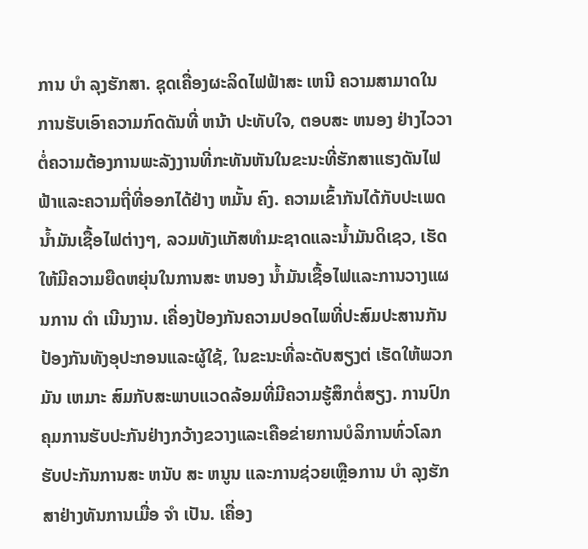ການ ບໍາ ລຸງຮັກສາ. ຊຸດເຄື່ອງຜະລິດໄຟຟ້າສະ ເຫນີ ຄວາມສາມາດໃນການຮັບເອົາຄວາມກົດດັນທີ່ ຫນ້າ ປະທັບໃຈ, ຕອບສະ ຫນອງ ຢ່າງໄວວາຕໍ່ຄວາມຕ້ອງການພະລັງງານທີ່ກະທັນຫັນໃນຂະນະທີ່ຮັກສາແຮງດັນໄຟຟ້າແລະຄວາມຖີ່ທີ່ອອກໄດ້ຢ່າງ ຫມັ້ນ ຄົງ. ຄວາມເຂົ້າກັນໄດ້ກັບປະເພດນໍ້າມັນເຊື້ອໄຟຕ່າງໆ, ລວມທັງແກັສທໍາມະຊາດແລະນໍ້າມັນດິເຊວ, ເຮັດໃຫ້ມີຄວາມຍືດຫຍຸ່ນໃນການສະ ຫນອງ ນ້ຳມັນເຊື້ອໄຟແລະການວາງແຜນການ ດໍາ ເນີນງານ. ເຄື່ອງປ້ອງກັນຄວາມປອດໄພທີ່ປະສົມປະສານກັນປ້ອງກັນທັງອຸປະກອນແລະຜູ້ໃຊ້, ໃນຂະນະທີ່ລະດັບສຽງຕ່ ເຮັດໃຫ້ພວກມັນ ເຫມາະ ສົມກັບສະພາບແວດລ້ອມທີ່ມີຄວາມຮູ້ສຶກຕໍ່ສຽງ. ການປົກຄຸມການຮັບປະກັນຢ່າງກວ້າງຂວາງແລະເຄືອຂ່າຍການບໍລິການທົ່ວໂລກຮັບປະກັນການສະ ຫນັບ ສະ ຫນູນ ແລະການຊ່ວຍເຫຼືອການ ບໍາ ລຸງຮັກສາຢ່າງທັນການເມື່ອ ຈໍາ ເປັນ. ເຄື່ອງ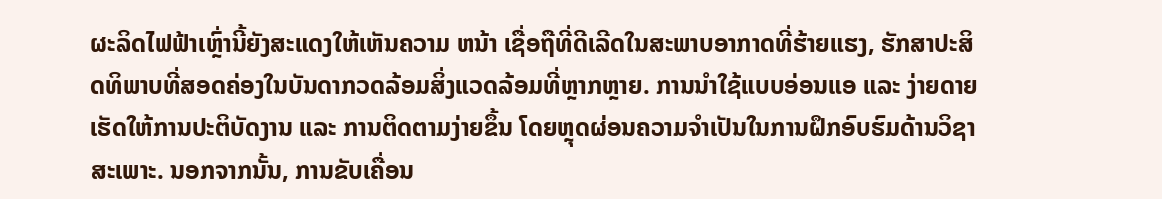ຜະລິດໄຟຟ້າເຫຼົ່ານີ້ຍັງສະແດງໃຫ້ເຫັນຄວາມ ຫນ້າ ເຊື່ອຖືທີ່ດີເລີດໃນສະພາບອາກາດທີ່ຮ້າຍແຮງ, ຮັກສາປະສິດທິພາບທີ່ສອດຄ່ອງໃນບັນດາກວດລ້ອມສິ່ງແວດລ້ອມທີ່ຫຼາກຫຼາຍ. ການນໍາໃຊ້ແບບອ່ອນແອ ແລະ ງ່າຍດາຍ ເຮັດໃຫ້ການປະຕິບັດງານ ແລະ ການຕິດຕາມງ່າຍຂຶ້ນ ໂດຍຫຼຸດຜ່ອນຄວາມຈໍາເປັນໃນການຝຶກອົບຮົມດ້ານວິຊາສະເພາະ. ນອກຈາກນັ້ນ, ການຂັບເຄື່ອນ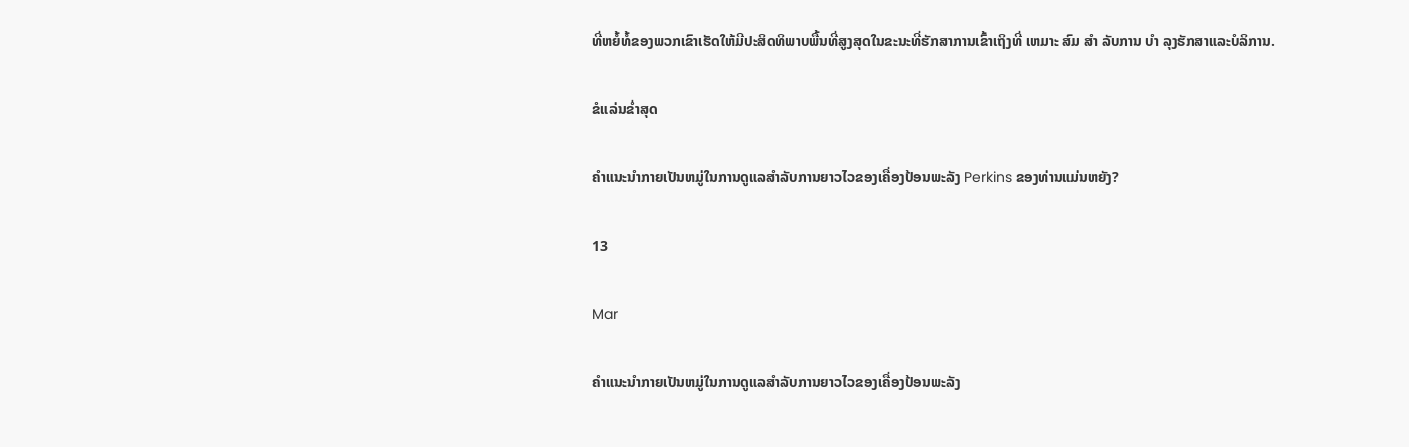ທີ່ຫຍໍ້ທໍ້ຂອງພວກເຂົາເຮັດໃຫ້ມີປະສິດທິພາບພື້ນທີ່ສູງສຸດໃນຂະນະທີ່ຮັກສາການເຂົ້າເຖິງທີ່ ເຫມາະ ສົມ ສໍາ ລັບການ ບໍາ ລຸງຮັກສາແລະບໍລິການ.

ຂໍແລ່ນຂໍ່າສຸດ

ຄຳແນະນຳກາຍເປັນຫມູ່ໃນການດູແລສໍາລັບການຍາວໄວຂອງເຄື່ອງປ້ອນພະລັງ Perkins ຂອງທ່ານແມ່ນຫຍັງ?

13

Mar

ຄຳແນະນຳກາຍເປັນຫມູ່ໃນການດູແລສໍາລັບການຍາວໄວຂອງເຄື່ອງປ້ອນພະລັງ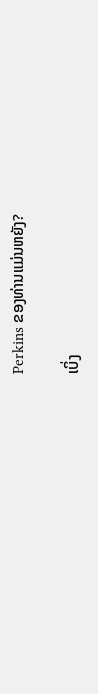Perkins ຂອງທ່ານແມ່ນຫຍັງ?

ເບິ່ງ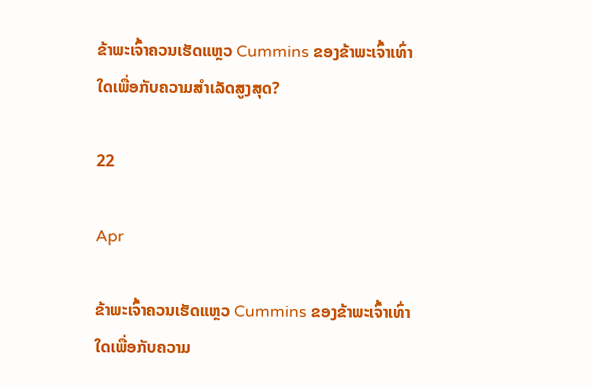ຂ້າພະເຈົ້າຄວນເຮັດແຫຼວ Cummins ຂອງຂ້າພະເຈົ້າເທົ່າໃດເພື່ອກັບຄວາມສຳເລັດສູງສຸດ?

22

Apr

ຂ້າພະເຈົ້າຄວນເຮັດແຫຼວ Cummins ຂອງຂ້າພະເຈົ້າເທົ່າໃດເພື່ອກັບຄວາມ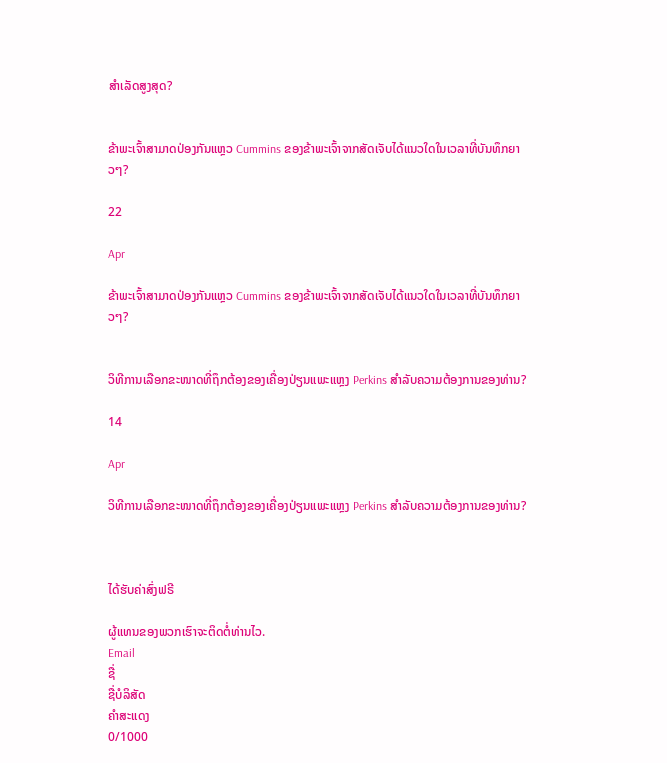ສຳເລັດສູງສຸດ?


ຂ້າພະເຈົ້າສາມາດປ່ອງກັນແຫຼວ Cummins ຂອງຂ້າພະເຈົ້າຈາກສັດເຈັບໄດ້ແນວໃດໃນເວລາທີ່ບັນທຶກຍາວໆ?

22

Apr

ຂ້າພະເຈົ້າສາມາດປ່ອງກັນແຫຼວ Cummins ຂອງຂ້າພະເຈົ້າຈາກສັດເຈັບໄດ້ແນວໃດໃນເວລາທີ່ບັນທຶກຍາວໆ?


ວິທີການເລືອກຂະໜາດທີ່ຖຶກຕ້ອງຂອງເຄື່ອງປ່ຽນແພະແຫຼງ Perkins ສຳລັບຄວາມຕ້ອງການຂອງທ່ານ?

14

Apr

ວິທີການເລືອກຂະໜາດທີ່ຖຶກຕ້ອງຂອງເຄື່ອງປ່ຽນແພະແຫຼງ Perkins ສຳລັບຄວາມຕ້ອງການຂອງທ່ານ?



ໄດ້ຮັບຄ່າສົ່ງຟຣີ

ຜູ້ແທນຂອງພວກເຮົາຈະຕິດຕໍ່ທ່ານໄວ.
Email
ຊື່
ຊື່ບໍລິສັດ
ຄຳສະແດງ
0/1000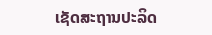ເຊັດສະຖານປະລິດ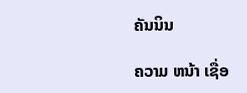ຄັນນິນ

ຄວາມ ຫນ້າ ເຊື່ອ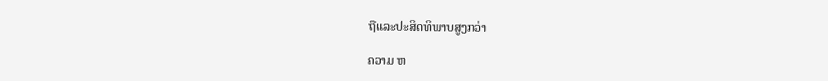ຖືແລະປະສິດທິພາບສູງກວ່າ

ຄວາມ ຫ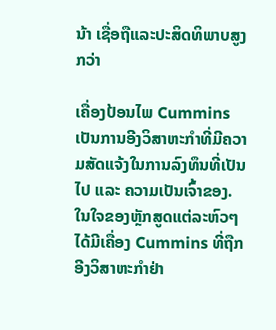ນ້າ ເຊື່ອຖືແລະປະສິດທິພາບສູງກວ່າ

ເຄື່ອງປ້ອນໄພ Cummins ເປັນການອີງວິສາຫະກຳທີ່ມີຄວາມສັດແຈ້ງໃນການລົງທຶນທີ່ເປັນໄປ ແລະ ຄວາມເປັນເຈົ້າຂອງ. ໃນໃຈຂອງຫຼັກສູດແຕ່ລະຫົວໆ ໄດ້ມີເຄື່ອງ Cummins ທີ່ຖືກອີງວິສາຫະກຳຢ່າ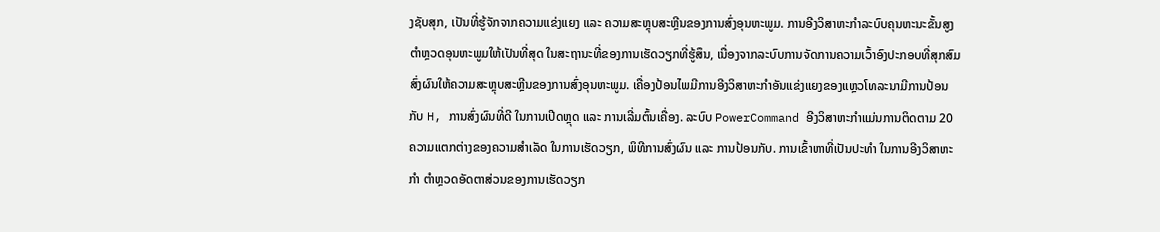ງຊັບສຸກ, ເປັນທີ່ຮູ້ຈັກຈາກຄວາມແຂ່ງແຍງ ແລະ ຄວາມສະຫຼຸບສະຫຼີນຂອງການສົ່ງອຸນຫະພູມ. ການອີງວິສາຫະກຳລະບົບຄຸນຫະນະຂັ້ນສູງ ຕຳຫຼວດອຸນຫະພູມໃຫ້ເປັນທີ່ສຸດ ໃນສະຖານະທີ່ຂອງການເຮັດວຽກທີ່ຮູ້ສຶນ, ເນື່ອງຈາກລະບົບການຈັດການຄວາມເວົ້າອົງປະກອບທີ່ສຸກສົມ ສົ່ງຜົນໃຫ້ຄວາມສະຫຼຸບສະຫຼີນຂອງການສົ່ງອຸນຫະພູມ. ເຄື່ອງປ້ອນໄພມີການອີງວິສາຫະກຳອັນແຂ່ງແຍງຂອງແຫຼວໂທລະນາມີການປ້ອນກັບ H, ການສົ່ງຜົນທີ່ດີ ໃນການເປີດຫຼຸດ ແລະ ການເລີ່ມຕົ້ນເຄື່ອງ. ລະບົບ PowerCommand ອີງວິສາຫະກຳແມ່ນການຕິດຕາມ 20 ຄວາມແຕກຕ່າງຂອງຄວາມສຳເລັດ ໃນການເຮັດວຽກ, ພິທີການສົ່ງຜົນ ແລະ ການປ້ອນກັບ. ການເຂົ້າຫາທີ່ເປັນປະທຳ ໃນການອີງວິສາຫະກຳ ຕຳຫຼວດອັດຕາສ່ວນຂອງການເຮັດວຽກ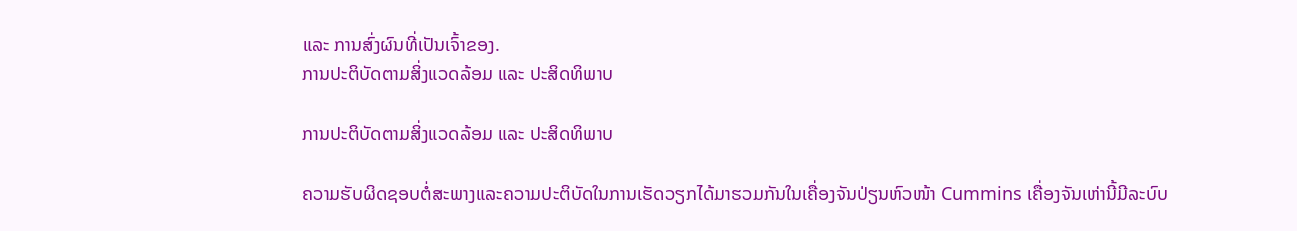ແລະ ການສົ່ງຜົນທີ່ເປັນເຈົ້າຂອງ.
ການປະຕິບັດຕາມສິ່ງແວດລ້ອມ ແລະ ປະສິດທິພາບ

ການປະຕິບັດຕາມສິ່ງແວດລ້ອມ ແລະ ປະສິດທິພາບ

ຄວາມຮັບຜິດຊອບຕໍ່ສະພາງແລະຄວາມປະຕິບັດໃນການເຮັດວຽກໄດ້ມາຮວມກັນໃນເຄື່ອງຈັນປ່ຽນຫົວໜ້າ Cummins ເຄື່ອງຈັນເຫ່ານີ້ມີລະບົບ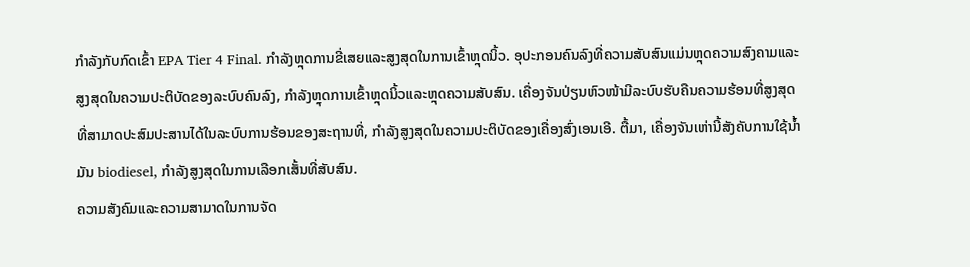ກຳລັງກັບກົດເຂົ້າ EPA Tier 4 Final. ກຳລັງຫຼຸດການຂີ່ເສຍແລະສູງສຸດໃນການເຂົ້າຫຼຸດນິ້ວ. ອຸປະກອນຄົນລົງທີ່ຄວາມສັບສົນແມ່ນຫຼຸດຄວາມສົງຄາມແລະສູງສຸດໃນຄວາມປະຕິບັດຂອງລະບົບຄົນລົງ, ກຳລັງຫຼຸດການເຂົ້າຫຼຸດນິ້ວແລະຫຼຸດຄວາມສັບສົນ. ເຄື່ອງຈັນປ່ຽນຫົວໜ້າມີລະບົບຮັບຄືນຄວາມຮ້ອນທີ່ສູງສຸດທີ່ສາມາດປະສົມປະສານໄດ້ໃນລະບົບການຮ້ອນຂອງສະຖານທີ່, ກຳລັງສູງສຸດໃນຄວາມປະຕິບັດຂອງເຄື່ອງສົ່ງເອນເອີ. ຕື້ມາ, ເຄື່ອງຈັນເຫ່ານີ້ສັງຄັບການໃຊ້ນ້ຳມັນ biodiesel, ກຳລັງສູງສຸດໃນການເລືອກເສັ້ນທີ່ສັບສົນ.
ຄວາມສັງຄົມແລະຄວາມສາມາດໃນການຈັດ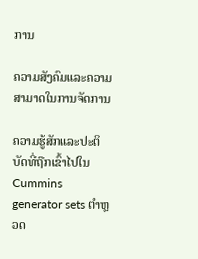ການ

ຄວາມສັງຄົມແລະຄວາມສາມາດໃນການຈັດການ

ຄວາມຮູ້ສັກແລະປະຕິບັດທີ່ຖືກເຂົ້າໄປໃນ Cummins generator sets ຕຳຫຼວດ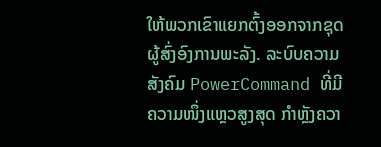ໃຫ້ພວກເຂົາແຍກຕົ້ງອອກຈາກຊຸດຜູ້ສົ່ງອົງການພະລັງ. ລະບົບຄວາມສັງຄົມ PowerCommand ທີ່ມີຄວາມໜຶ່ງແຫຼວສູງສຸດ ກໍາຫຼັງຄວາ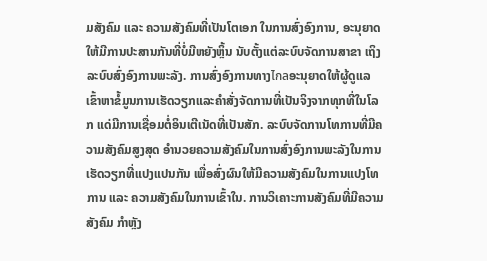ມສັງຄົມ ແລະ ຄວາມສັງຄົມທີ່ເປັນໂຕເອກ ໃນການສົ່ງອົງການ, ອະນຸຍາດໃຫ້ມີການປະສານກັນທີ່ບໍ່ມີຫຍັງຫຼິ້ນ ນັບຕັ້ງແຕ່ລະບົບຈັດການສາຂາ ເຖິງ ລະບົບສົ່ງອົງການພະລັງ. ການສົ່ງອົງການທາງไกลອະນຸຍາດໃຫ້ຜູ້ດູແລເຂົ້າຫາຂໍ້ມູນການເຮັດວຽກແລະຄຳສັ່ງຈັດການທີ່ເປັນຈິງຈາກທຸກທີ່ໃນໂລກ ແດ່ມີການເຊື່ອມຕໍ່ອິນເຕີເນັດທີ່ເປັນສັກ. ລະບົບຈັດການໂທການທີ່ມີຄວາມສັງຄົມສູງສຸດ ອຳນວຍຄວາມສັງຄົມໃນການສົ່ງອົງການພະລັງໃນການເຮັດວຽກທີ່ແປງແປນກັນ ເພື່ອສົ່ງຜົນໃຫ້ມີຄວາມສັງຄົມໃນການແປງໂທການ ແລະ ຄວາມສັງຄົມໃນການເຂົ້າໃນ. ການວິເຄາະການສັງຄົມທີ່ມີຄວາມສັງຄົມ ກໍາຫຼັງ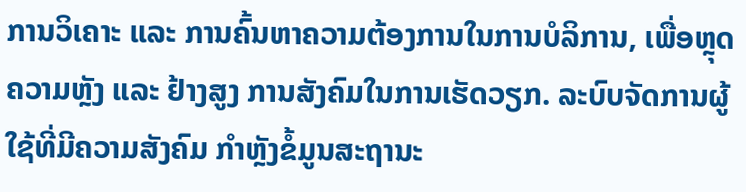ການວິເຄາະ ແລະ ການຄົ້ນຫາຄວາມຕ້ອງການໃນການບໍລິການ, ເພື່ອຫຼຸດຄວາມຫຼັງ ແລະ ຢ້າງສູງ ການສັງຄົມໃນການເຮັດວຽກ. ລະບົບຈັດການຜູ້ໃຊ້ທີ່ມີຄວາມສັງຄົມ ກໍາຫຼັງຂໍ້ມູນສະຖານະ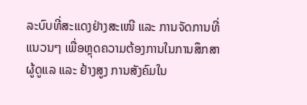ລະບົບທີ່ສະແດງຢ່າງສະເໜີ ແລະ ການຈັດການທີ່ແນວນໆ ເພື່ອຫຼຸດຄວາມຕ້ອງການໃນການສຶກສາຜູ້ດູແລ ແລະ ຢ້າງສູງ ການສັງຄົມໃນ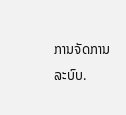ການຈັດການລະບົບ.